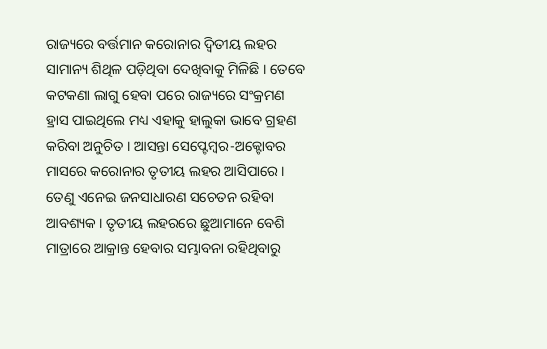ରାଜ୍ୟରେ ବର୍ତ୍ତମାନ କରୋନାର ଦ୍ୱିତୀୟ ଲହର ସାମାନ୍ୟ ଶିଥିଳ ପଡ଼ିଥିବା ଦେଖିବାକୁ ମିଳିଛି । ତେବେ କଟକଣା ଲାଗୁ ହେବା ପରେ ରାଜ୍ୟରେ ସଂକ୍ରମଣ ହ୍ରାସ ପାଇଥିଲେ ମଧ୍ୟ ଏହାକୁ ହାଲୁକା ଭାବେ ଗ୍ରହଣ କରିବା ଅନୁଚିତ । ଆସନ୍ତା ସେପ୍ଟେମ୍ବର-ଅକ୍ଟୋବର ମାସରେ କରୋନାର ତୃତୀୟ ଲହର ଆସିପାରେ । ତେଣୁ ଏନେଇ ଜନସାଧାରଣ ସଚେତନ ରହିବା ଆବଶ୍ୟକ । ତୃତୀୟ ଲହରରେ ଛୁଆମାନେ ବେଶି ମାତ୍ରାରେ ଆକ୍ରାନ୍ତ ହେବାର ସମ୍ଭାବନା ରହିଥିବାରୁ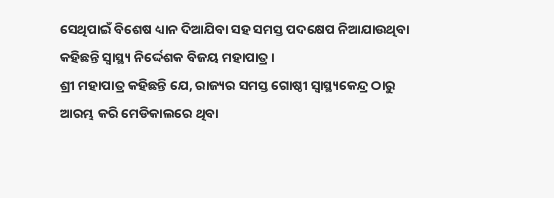ସେଥିପାଇଁ ବିଶେଷ ଧ୍ୟାନ ଦିଆଯିବା ସହ ସମସ୍ତ ପଦକ୍ଷେପ ନିଆଯାଉଥିବା କହିଛନ୍ତି ସ୍ୱାସ୍ଥ୍ୟ ନିର୍ଦ୍ଦେଶକ ବିଜୟ ମହାପାତ୍ର ।
ଶ୍ରୀ ମହାପାତ୍ର କହିଛନ୍ତି ଯେ, ରାଜ୍ୟର ସମସ୍ତ ଗୋଷ୍ଠୀ ସ୍ୱାସ୍ଥ୍ୟକେନ୍ଦ୍ର ଠାରୁ ଆରମ୍ଭ କରି ମେଡିକାଲରେ ଥିବା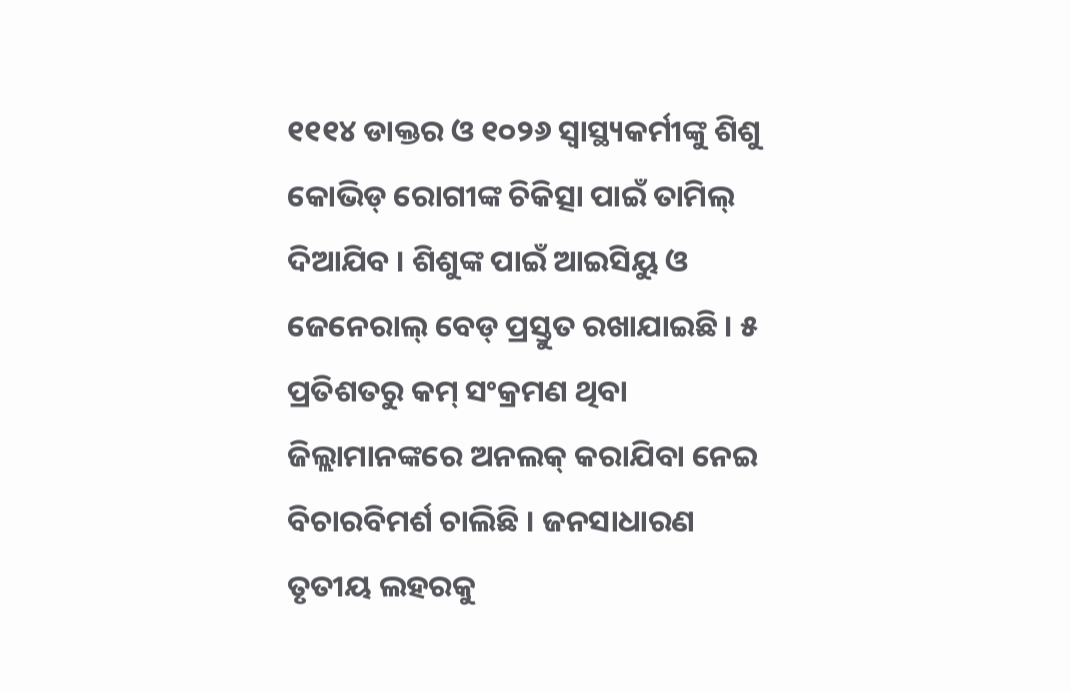୧୧୧୪ ଡାକ୍ତର ଓ ୧୦୨୬ ସ୍ୱାସ୍ଥ୍ୟକର୍ମୀଙ୍କୁ ଶିଶୁ କୋଭିଡ୍ ରୋଗୀଙ୍କ ଚିକିତ୍ସା ପାଇଁ ତାମିଲ୍ ଦିଆଯିବ । ଶିଶୁଙ୍କ ପାଇଁ ଆଇସିୟୁ ଓ ଜେନେରାଲ୍ ବେଡ୍ ପ୍ରସ୍ତୁତ ରଖାଯାଇଛି । ୫ ପ୍ରତିଶତରୁ କମ୍ ସଂକ୍ରମଣ ଥିବା ଜିଲ୍ଲାମାନଙ୍କରେ ଅନଲକ୍ କରାଯିବା ନେଇ ବିଚାରବିମର୍ଶ ଚାଲିଛି । ଜନସାଧାରଣ ତୃତୀୟ ଲହରକୁ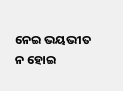ନେଇ ଭୟଭୀତ ନ ହୋଇ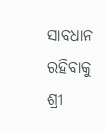ସାବଧାନ ରହିବାକୁ ଶ୍ରୀ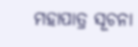ମହାପାତ୍ର ସୂଚନା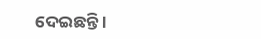ଦେଇଛନ୍ତି ।